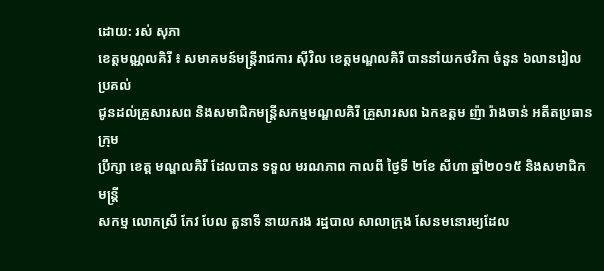ដោយ: រស់ សុភា
ខេត្តមណ្ណលគិរី ៖ សមាគមន៍មន្ត្រីរាជការ ស៊ីវិល ខេត្តមណ្ឌលគិរី បាននាំយកថវិកា ចំនួន ៦លានរៀល ប្រគល់
ជូនដល់គ្រួសារសព និងសមាជិកមន្ត្រីសកម្មមណ្ឌលគិរី គ្រួសារសព ឯកឧត្តម ញ៉ា រ៉ាងចាន់ អតីតប្រធានក្រុម
ប្រឹក្សា ខេត្ត មណ្ឌលគិរី ដែលបាន ទទួល មរណភាព កាលពី ថ្ងៃទី ២ខែ សីហា ឆ្នាំ២០១៥ និងសមាជិក មន្ត្រី
សកម្ម លោកស្រី កែវ បែល តួនាទី នាយករង រដ្ឋបាល សាលាក្រុង សែនមនោរម្យដែល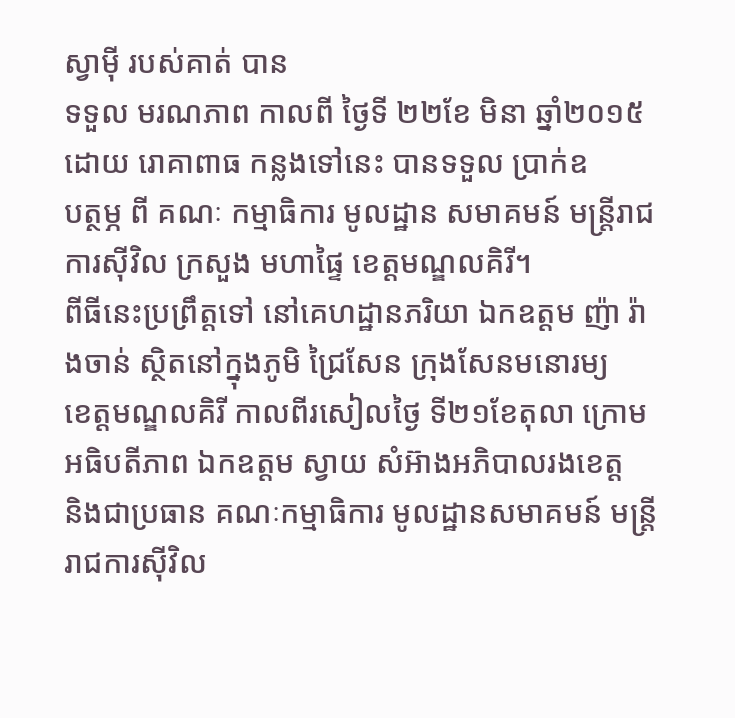ស្វាម៉ី របស់គាត់ បាន
ទទួល មរណភាព កាលពី ថ្ងៃទី ២២ខែ មិនា ឆ្នាំ២០១៥ ដោយ រោគាពាធ កន្លងទៅនេះ បានទទួល ប្រាក់ឧ
បត្ថម្ភ ពី គណៈ កម្មាធិការ មូលដ្ឋាន សមាគមន៍ មន្ត្រីរាជការស៊ីវិល ក្រសួង មហាផ្ទៃ ខេត្តមណ្ឌលគិរី។
ពីធីនេះប្រព្រឹត្តទៅ នៅគេហដ្ឋានភរិយា ឯកឧត្តម ញ៉ា រ៉ាងចាន់ ស្ថិតនៅក្នុងភូមិ ជ្រៃសែន ក្រុងសែនមនោរម្យ
ខេត្តមណ្ឌលគិរី កាលពីរសៀលថ្ងៃ ទី២១ខែតុលា ក្រោមអធិបតីភាព ឯកឧត្តម ស្វាយ សំអ៊ាងអភិបាលរងខេត្ត
និងជាប្រធាន គណៈកម្មាធិការ មូលដ្ឋានសមាគមន៍ មន្ត្រីរាជការស៊ីវិល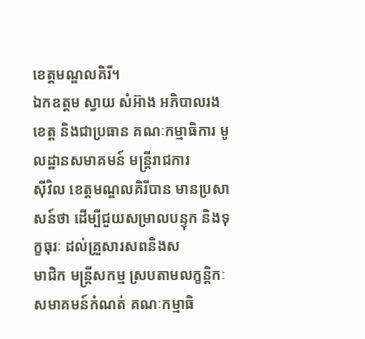ខេត្តមណ្ឌលគិរី។
ឯកឧត្តម ស្វាយ សំអ៊ាង អភិបាលរងខេត្ត និងជាប្រធាន គណៈកម្មាធិការ មូលដ្ឋានសមាគមន៍ មន្ត្រីរាជការ
ស៊ីវិល ខេត្តមណ្ឌលគិរីបាន មានប្រសាសន៍ថា ដើម្បីជួយសម្រាលបន្ទុក និងទុក្ខធុរៈ ដល់គ្រួសារសពនិងស
មាជិក មន្ត្រីសកម្ម ស្របតាមលក្ខន្តិកៈ សមាគមន៍កំណត់ គណៈកម្មាធិ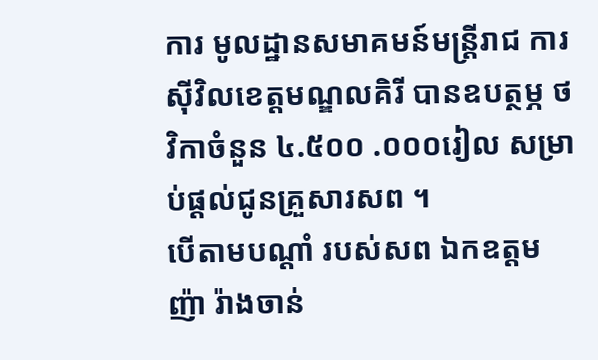ការ មូលដ្ឋានសមាគមន៍មន្ត្រីរាជ ការ
ស៊ីវិលខេត្តមណ្ឌលគិរី បានឧបត្ថម្ភ ថវិកាចំនួន ៤.៥០០ .០០០រៀល សម្រាប់ផ្តល់ជូនគ្រួសារសព ។
បើតាមបណ្តាំ របស់សព ឯកឧត្តម ញ៉ា រ៉ាងចាន់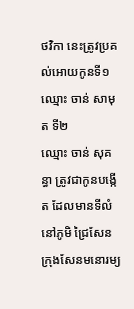ថវិកា នេះត្រូវប្រគល់អោយកូនទី១ ឈ្មោះ ចាន់ សាមុត ទី២
ឈ្មោះ ចាន់ សុគន្ធា ត្រូវជាកូនបង្កើត ដែលមានទីលំនៅភូមិ ជ្រៃសែន ក្រុងសែនមនោរម្យ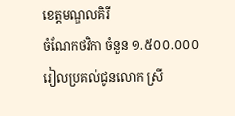ខេត្តមណ្ឌលគិរី
ចំណែកថវិកា ចំនួន ១.៥០០.០០០រៀលប្រគល់ជូនលោក ស្រី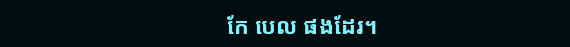កែ បេល ផងដែរ។